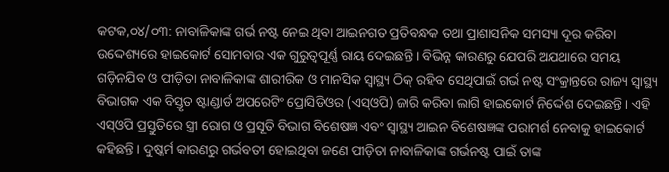କଟକ,୦୪/୦୩: ନାବାଳିକାଙ୍କ ଗର୍ଭ ନଷ୍ଟ ନେଇ ଥିବା ଆଇନଗତ ପ୍ରତିବନ୍ଧକ ତଥା ପ୍ରାଶାସନିକ ସମସ୍ୟା ଦୂର କରିବା ଉଦ୍ଦେଶ୍ୟରେ ହାଇକୋର୍ଟ ସୋମବାର ଏକ ଗୁରୁତ୍ୱପୂର୍ଣ୍ଣ ରାୟ ଦେଇଛନ୍ତି । ବିଭିନ୍ନ କାରଣରୁ ଯେପରି ଅଯଥାରେ ସମୟ ଗଡ଼ିନଯିବ ଓ ପୀଡ଼ିତା ନାବାଳିକାଙ୍କ ଶାରୀରିକ ଓ ମାନସିକ ସ୍ୱାସ୍ଥ୍ୟ ଠିକ୍ ରହିବ ସେଥିପାଇଁ ଗର୍ଭ ନଷ୍ଟ ସଂକ୍ରାନ୍ତରେ ରାଜ୍ୟ ସ୍ୱାସ୍ଥ୍ୟ ବିଭାଗକ ଏକ ବିସ୍ତୃତ ଷ୍ଟାଣ୍ଡାର୍ଡ ଅପରେଟିଂ ପ୍ରୋସିଡିଓର (ଏସ୍ଓପି) ଜାରି କରିବା ଲାଗି ହାଇକୋର୍ଟ ନିର୍ଦ୍ଦେଶ ଦେଇଛନ୍ତି । ଏହି ଏସ୍ଓପି ପ୍ରସ୍ତୁତିରେ ସ୍ତ୍ରୀ ରୋଗ ଓ ପ୍ରସୂତି ବିଭାଗ ବିଶେଷଜ୍ଞ ଏବଂ ସ୍ୱାସ୍ଥ୍ୟ ଆଇନ ବିଶେଷଜ୍ଞଙ୍କ ପରାମର୍ଶ ନେବାକୁ ହାଇକୋର୍ଟ କହିଛନ୍ତି । ଦୁଷ୍କର୍ମ କାରଣରୁ ଗର୍ଭବତୀ ହୋଇଥିବା ଜଣେ ପୀଡ଼ିତା ନାବାଳିକାଙ୍କ ଗର୍ଭନଷ୍ଟ ପାଇଁ ତାଙ୍କ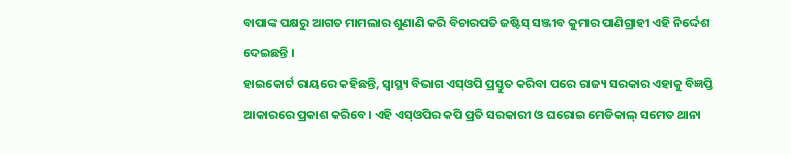ବାପାଙ୍କ ପକ୍ଷରୁ ଆଗତ ମାମଲାର ଶୁଣାଣି କରି ବିଚାରପତି ଜଷ୍ଟିସ୍ ସଞ୍ଜୀବ କୁମାର ପାଣିଗ୍ରାହୀ ଏହି ନିର୍ଦ୍ଦେଶ ଦେଇଛନ୍ତି ।
ହାଇକୋର୍ଟ ରାୟରେ କହିଛନ୍ତି, ସ୍ୱାସ୍ଥ୍ୟ ବିଭାଗ ଏସ୍ଓପି ପ୍ରସ୍ତୁତ କରିବା ପରେ ରାଜ୍ୟ ସରକାର ଏହାକୁ ବିଜ୍ଞପ୍ତି ଆକାରରେ ପ୍ରକାଶ କରିବେ। ଏହି ଏସ୍ଓପିର କପି ପ୍ରତି ସରକାରୀ ଓ ଘରୋଇ ମେଡିକାଲ୍ ସମେତ ଥାନା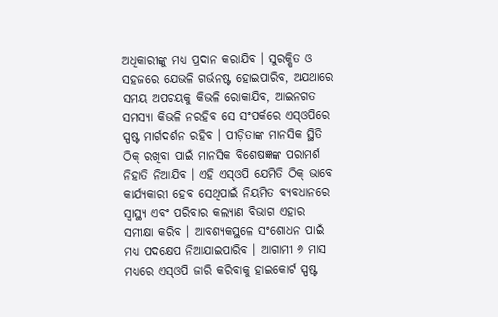ଅଧିକାରୀଙ୍କୁ ମଧ୍ୟ ପ୍ରଦାନ କରାଯିବ । ସୁରକ୍ଷିତ ଓ ସହଜରେ ଯେଭଳି ଗର୍ଭନଷ୍ଟ ହୋଇପାରିବ, ଅଯଥାରେ ସମୟ ଅପଚୟକୁ କିଭଳି ରୋକାଯିବ, ଆଇନଗତ ସମସ୍ୟା କିଭଳି ନରହିବ ସେ ସଂପର୍କରେ ଏସ୍ଓପିରେ ସ୍ପଷ୍ଟ ମାର୍ଗଦର୍ଶନ ରହିବ । ପୀଡ଼ିତାଙ୍କ ମାନସିକ ସ୍ଥିତି ଠିକ୍ ରଖିବା ପାଇଁ ମାନସିକ ବିଶେଷଜ୍ଞଙ୍କ ପରାମର୍ଶ ନିହାତି ନିଆଯିବ । ଏହି ଏସ୍ଓପି ଯେମିତି ଠିକ୍ ଭାବେ କାର୍ଯ୍ୟକାରୀ ହେବ ସେଥିପାଇଁ ନିୟମିତ ବ୍ୟବଧାନରେ ସ୍ୱାସ୍ଥ୍ୟ ଏବଂ ପରିବାର କଲ୍ୟାଣ ବିଭାଗ ଏହାର ସମୀକ୍ଷା କରିବ । ଆବଶ୍ୟକସ୍ଥଳେ ସଂଶୋଧନ ପାଇଁ ମଧ୍ୟ ପଦକ୍ଷେପ ନିଆଯାଇପାରିବ । ଆଗାମୀ ୬ ମାସ ମଧ୍ୟରେ ଏସ୍ଓପି ଜାରି କରିବାକୁ ହାଇକୋର୍ଟ ସ୍ପଷ୍ଟ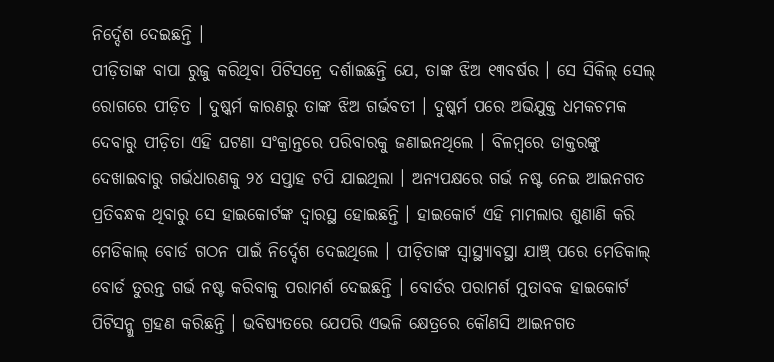ନିର୍ଦ୍ଦେଶ ଦେଇଛନ୍ତି ।
ପୀଡ଼ିତାଙ୍କ ବାପା ରୁଜୁ କରିଥିବା ପିଟିସନ୍ରେ ଦର୍ଶାଇଛନ୍ତି ଯେ, ତାଙ୍କ ଝିଅ ୧୩ବର୍ଷର । ସେ ସିକିଲ୍ ସେଲ୍ ରୋଗରେ ପୀଡ଼ିତ । ଦୁଷ୍କର୍ମ କାରଣରୁ ତାଙ୍କ ଝିଅ ଗର୍ଭବତୀ । ଦୁଷ୍କର୍ମ ପରେ ଅଭିଯୁକ୍ତ ଧମକଚମକ ଦେବାରୁ ପୀଡ଼ିତା ଏହି ଘଟଣା ସଂକ୍ରାନ୍ତରେ ପରିବାରକୁ ଜଣାଇନଥିଲେ । ବିଳମ୍ବରେ ଡାକ୍ତରଙ୍କୁ ଦେଖାଇବାରୁ ଗର୍ଭଧାରଣକୁ ୨୪ ସପ୍ତାହ ଟପି ଯାଇଥିଲା । ଅନ୍ୟପକ୍ଷରେ ଗର୍ଭ ନଷ୍ଟ ନେଇ ଆଇନଗତ ପ୍ରତିବନ୍ଧକ ଥିବାରୁ ସେ ହାଇକୋର୍ଟଙ୍କ ଦ୍ୱାରସ୍ଥ ହୋଇଛନ୍ତି । ହାଇକୋର୍ଟ ଏହି ମାମଲାର ଶୁଣାଣି କରି ମେଡିକାଲ୍ ବୋର୍ଡ ଗଠନ ପାଇଁ ନିର୍ଦ୍ଦେଶ ଦେଇଥିଲେ । ପୀଡ଼ିତାଙ୍କ ସ୍ୱାସ୍ଥ୍ୟାବସ୍ଥା ଯାଞ୍ଚ୍ ପରେ ମେଡିକାଲ୍ ବୋର୍ଡ ତୁରନ୍ତ ଗର୍ଭ ନଷ୍ଟ କରିବାକୁ ପରାମର୍ଶ ଦେଇଛନ୍ତି । ବୋର୍ଡର ପରାମର୍ଶ ମୁତାବକ ହାଇକୋର୍ଟ ପିଟିସନ୍କୁ ଗ୍ରହଣ କରିଛନ୍ତି । ଭବିଷ୍ୟତରେ ଯେପରି ଏଭଳି କ୍ଷେତ୍ରରେ କୌଣସି ଆଇନଗତ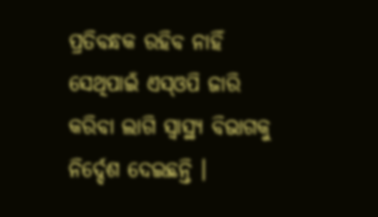ପ୍ରତିବନ୍ଧକ ରହିବ ନାହିଁ ସେଥିପାଇଁ ଏସ୍ଓପି ଜାରି କରିବା ଲାଗି ସ୍ୱାସ୍ଥ୍ୟ ବିଭାଗକୁ ନିର୍ଦ୍ଦେଶ ଦେଇଛନ୍ତି ।